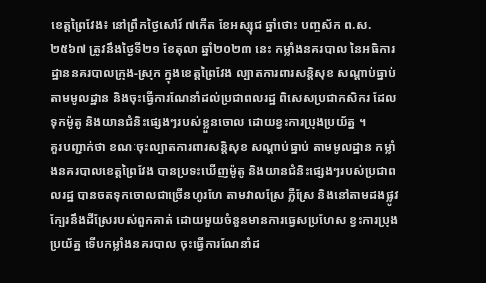ខេត្តព្រៃវែង៖ នៅព្រឹកថ្ងៃសៅរ៍ ៧កើត ខែអស្សុជ ឆ្នាំថោះ បញ្ចស័ក ព.ស.២៥៦៧ ត្រូវនឹងថ្ងៃទី២១ ខែតុលា ឆ្នាំ២០២៣ នេះ កម្លាំងនគរបាល នៃអធិការដ្ឋាននគរបាលក្រុង-ស្រុក ក្នុងខេត្តព្រៃវែង ល្បាតការពារសន្តិសុខ សណ្ដាប់ធ្នាប់តាមមូលដ្ឋាន និងចុះធ្វើការណែនាំដល់ប្រជាពលរដ្ឋ ពិសេសប្រជាកសិករ ដែលទុកម៉ូតូ និងយានជំនិះផ្សេងៗរបស់ខ្លួនចោល ដោយខ្វះការប្រុងប្រយ័ត្ន ។
គួរបញ្ជាក់ថា ខណៈចុះល្បាតការពារសន្តិសុខ សណ្ដាប់ធ្នាប់ តាមមូលដ្ឋាន កម្លាំងនគរបាលខេត្តព្រៃវែង បានប្រទះឃើញម៉ូតូ និងយានជំនិះផ្សេងៗរបស់ប្រជាពលរដ្ឋ បានចតទុកចោលជាច្រើនហូរហែ តាមវាលស្រែ ភ្លឺស្រែ និងនៅតាមដងផ្លូវក្បែរនឹងដីស្រែរបស់ពួកគាត់ ដោយមួយចំនួនមានការធ្វេសប្រហែស ខ្វះការប្រុងប្រយ័ត្ន ទើបកម្លាំងនគរបាល ចុះធ្វើការណែនាំដ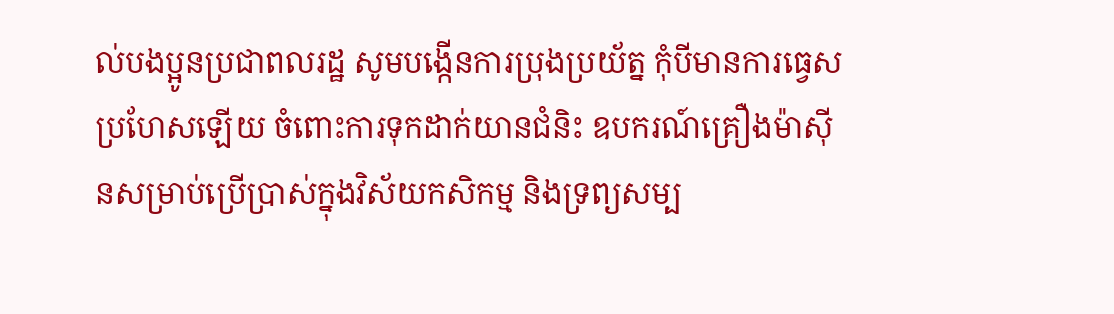ល់បងប្អូនប្រជាពលរដ្ឋ សូមបង្កើនការប្រុងប្រយ័ត្ន កុំបីមានការធ្វេសប្រហែសឡើយ ចំពោះការទុកដាក់យានជំនិះ ឧបករណ៍គ្រឿងម៉ាស៊ីនសម្រាប់ប្រើប្រាស់ក្នុងវិស័យកសិកម្ម និងទ្រព្យសម្ប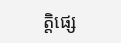ត្តិផ្សេ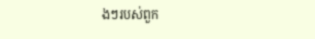ងៗរបស់ពួក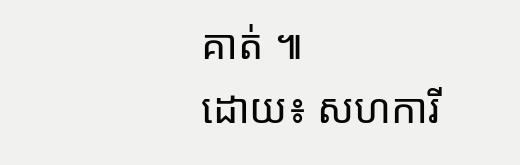គាត់ ៕
ដោយ៖ សហការី